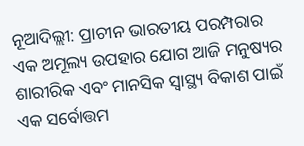ନୂଆଦିଲ୍ଲୀ: ପ୍ରାଚୀନ ଭାରତୀୟ ପରମ୍ପରାର ଏକ ଅମୂଲ୍ୟ ଉପହାର ଯୋଗ ଆଜି ମନୁଷ୍ୟର ଶାରୀରିକ ଏବଂ ମାନସିକ ସ୍ୱାସ୍ଥ୍ୟ ବିକାଶ ପାଇଁ ଏକ ସର୍ବୋତ୍ତମ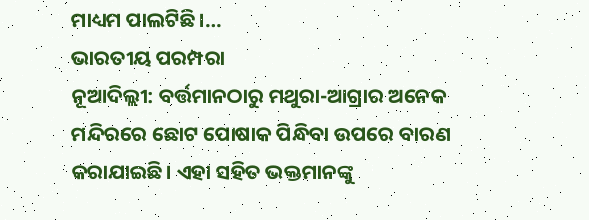ମାଧ୍ୟମ ପାଲଟିଛି।…
ଭାରତୀୟ ପରମ୍ପରା
ନୂଆଦିଲ୍ଲୀ: ବର୍ତ୍ତମାନଠାରୁ ମଥୁରା-ଆଗ୍ରାର ଅନେକ ମନ୍ଦିରରେ ଛୋଟ ପୋଷାକ ପିନ୍ଧିବା ଉପରେ ବାରଣ କରାଯାଇଛି। ଏହା ସହିତ ଭକ୍ତମାନଙ୍କୁ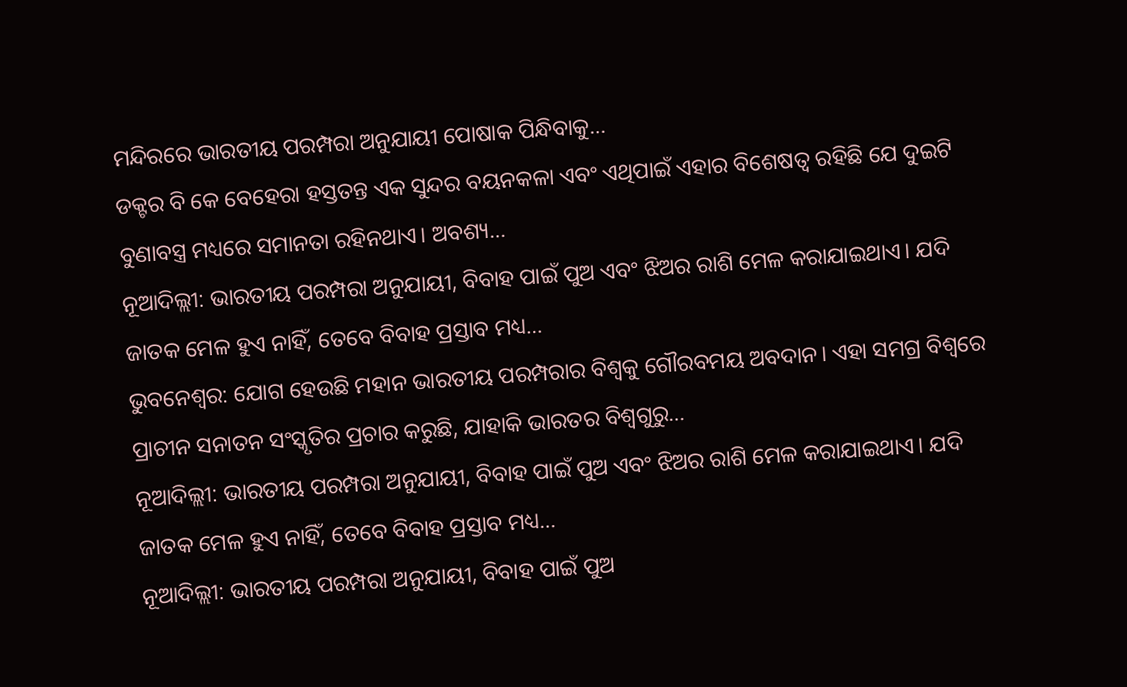ମନ୍ଦିରରେ ଭାରତୀୟ ପରମ୍ପରା ଅନୁଯାୟୀ ପୋଷାକ ପିନ୍ଧିବାକୁ…
ଡକ୍ଟର ବି କେ ବେହେରା ହସ୍ତତନ୍ତ ଏକ ସୁନ୍ଦର ବୟନକଳା ଏବଂ ଏଥିପାଇଁ ଏହାର ବିଶେଷତ୍ୱ ରହିଛି ଯେ ଦୁଇଟି ବୁଣାବସ୍ତ୍ର ମଧ୍ୟରେ ସମାନତା ରହିନଥାଏ। ଅବଶ୍ୟ…
ନୂଆଦିଲ୍ଲୀ: ଭାରତୀୟ ପରମ୍ପରା ଅନୁଯାୟୀ, ବିବାହ ପାଇଁ ପୁଅ ଏବଂ ଝିଅର ରାଶି ମେଳ କରାଯାଇଥାଏ। ଯଦି ଜାତକ ମେଳ ହୁଏ ନାହିଁ, ତେବେ ବିବାହ ପ୍ରସ୍ତାବ ମଧ୍ୟ…
ଭୁବନେଶ୍ୱର: ଯୋଗ ହେଉଛି ମହାନ ଭାରତୀୟ ପରମ୍ପରାର ବିଶ୍ୱକୁ ଗୌରବମୟ ଅବଦାନ। ଏହା ସମଗ୍ର ବିଶ୍ୱରେ ପ୍ରାଚୀନ ସନାତନ ସଂସ୍କୃତିର ପ୍ରଚାର କରୁଛି, ଯାହାକି ଭାରତର ବିଶ୍ୱଗୁରୁ…
ନୂଆଦିଲ୍ଲୀ: ଭାରତୀୟ ପରମ୍ପରା ଅନୁଯାୟୀ, ବିବାହ ପାଇଁ ପୁଅ ଏବଂ ଝିଅର ରାଶି ମେଳ କରାଯାଇଥାଏ। ଯଦି ଜାତକ ମେଳ ହୁଏ ନାହିଁ, ତେବେ ବିବାହ ପ୍ରସ୍ତାବ ମଧ୍ୟ…
ନୂଆଦିଲ୍ଲୀ: ଭାରତୀୟ ପରମ୍ପରା ଅନୁଯାୟୀ, ବିବାହ ପାଇଁ ପୁଅ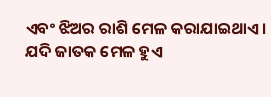ଏବଂ ଝିଅର ରାଶି ମେଳ କରାଯାଇଥାଏ। ଯଦି ଜାତକ ମେଳ ହୁଏ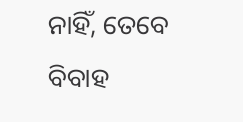ନାହିଁ, ତେବେ ବିବାହ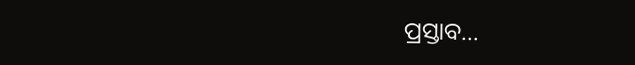ପ୍ରସ୍ତାବ…